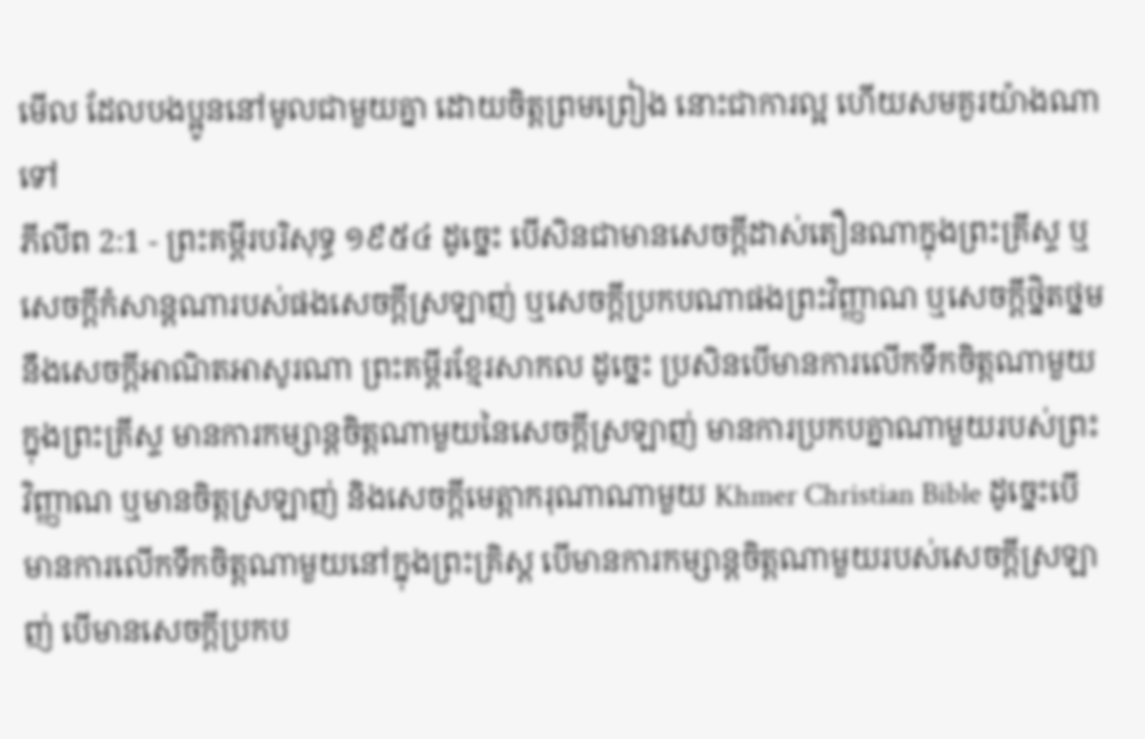មើល ដែលបងប្អូននៅមូលជាមួយគ្នា ដោយចិត្តព្រមព្រៀង នោះជាការល្អ ហើយសមគួរយ៉ាងណាទៅ
ភីលីព 2:1 - ព្រះគម្ពីរបរិសុទ្ធ ១៩៥៤ ដូច្នេះ បើសិនជាមានសេចក្ដីដាស់តឿនណាក្នុងព្រះគ្រីស្ទ ឬសេចក្ដីកំសាន្តណារបស់ផងសេចក្ដីស្រឡាញ់ ឬសេចក្ដីប្រកបណាផងព្រះវិញ្ញាណ ឬសេចក្ដីថ្និតថ្នម នឹងសេចក្ដីអាណិតអាសូរណា ព្រះគម្ពីរខ្មែរសាកល ដូច្នេះ ប្រសិនបើមានការលើកទឹកចិត្តណាមួយក្នុងព្រះគ្រីស្ទ មានការកម្សាន្តចិត្តណាមួយនៃសេចក្ដីស្រឡាញ់ មានការប្រកបគ្នាណាមួយរបស់ព្រះវិញ្ញាណ ឬមានចិត្តស្រឡាញ់ និងសេចក្ដីមេត្តាករុណាណាមួយ Khmer Christian Bible ដូច្នេះបើមានការលើកទឹកចិត្ដណាមួយនៅក្នុងព្រះគ្រិស្ដ បើមានការកម្សាន្ដចិត្ដណាមួយរបស់សេចក្ដីស្រឡាញ់ បើមានសេចក្ដីប្រកប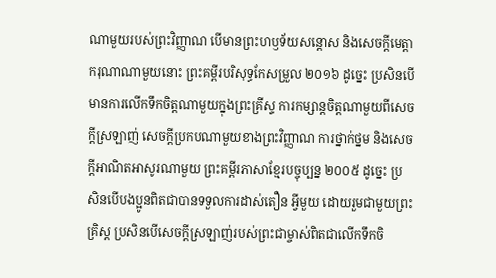ណាមួយរបស់ព្រះវិញ្ញាណ បើមានព្រះហឫទ័យសន្ដោស និងសេចក្ដីមេត្ដាករុណាណាមួយនោះ ព្រះគម្ពីរបរិសុទ្ធកែសម្រួល ២០១៦ ដូច្នេះ ប្រសិនបើមានការលើកទឹកចិត្តណាមួយក្នុងព្រះគ្រីស្ទ ការកម្សាន្តចិត្តណាមួយពីសេចក្ដីស្រឡាញ់ សេចក្ដីប្រកបណាមួយខាងព្រះវិញ្ញាណ ការថ្នាក់ថ្នម និងសេចក្ដីអាណិតអាសូរណាមួយ ព្រះគម្ពីរភាសាខ្មែរបច្ចុប្បន្ន ២០០៥ ដូច្នេះ ប្រសិនបើបងប្អូនពិតជាបានទទួលការដាស់តឿន អ្វីមួយ ដោយរួមជាមួយព្រះគ្រិស្ត ប្រសិនបើសេចក្ដីស្រឡាញ់របស់ព្រះជាម្ចាស់ពិតជាលើកទឹកចិ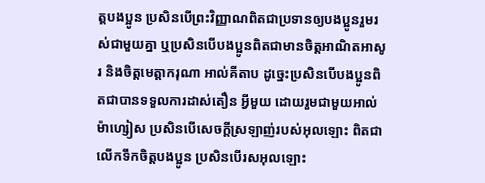ត្តបងប្អូន ប្រសិនបើព្រះវិញ្ញាណពិតជាប្រទានឲ្យបងប្អូនរួមរស់ជាមួយគ្នា ឬប្រសិនបើបងប្អូនពិតជាមានចិត្តអាណិតអាសូរ និងចិត្តមេត្តាករុណា អាល់គីតាប ដូច្នេះប្រសិនបើបងប្អូនពិតជាបានទទួលការដាស់តឿន អ្វីមួយ ដោយរួមជាមួយអាល់ម៉ាហ្សៀស ប្រសិនបើសេចក្ដីស្រឡាញ់របស់អុលឡោះ ពិតជាលើកទឹកចិត្ដបងប្អូន ប្រសិនបើរសអុលឡោះ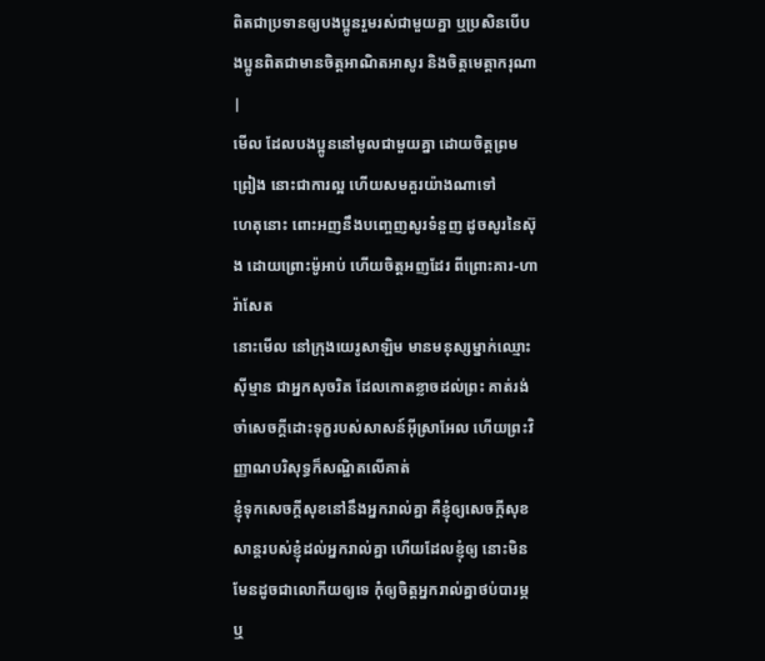ពិតជាប្រទានឲ្យបងប្អូនរួមរស់ជាមួយគ្នា ឬប្រសិនបើបងប្អូនពិតជាមានចិត្ដអាណិតអាសូរ និងចិត្ដមេត្ដាករុណា |
មើល ដែលបងប្អូននៅមូលជាមួយគ្នា ដោយចិត្តព្រមព្រៀង នោះជាការល្អ ហើយសមគួរយ៉ាងណាទៅ
ហេតុនោះ ពោះអញនឹងបញ្ចេញសូរទំនួញ ដូចសូរនៃស៊ុង ដោយព្រោះម៉ូអាប់ ហើយចិត្តអញដែរ ពីព្រោះគារ-ហារ៉ាសែត
នោះមើល នៅក្រុងយេរូសាឡិម មានមនុស្សម្នាក់ឈ្មោះស៊ីម្មាន ជាអ្នកសុចរិត ដែលកោតខ្លាចដល់ព្រះ គាត់រង់ចាំសេចក្ដីដោះទុក្ខរបស់សាសន៍អ៊ីស្រាអែល ហើយព្រះវិញ្ញាណបរិសុទ្ធក៏សណ្ឋិតលើគាត់
ខ្ញុំទុកសេចក្ដីសុខនៅនឹងអ្នករាល់គ្នា គឺខ្ញុំឲ្យសេចក្ដីសុខសាន្តរបស់ខ្ញុំដល់អ្នករាល់គ្នា ហើយដែលខ្ញុំឲ្យ នោះមិនមែនដូចជាលោកីយឲ្យទេ កុំឲ្យចិត្តអ្នករាល់គ្នាថប់បារម្ភ ឬ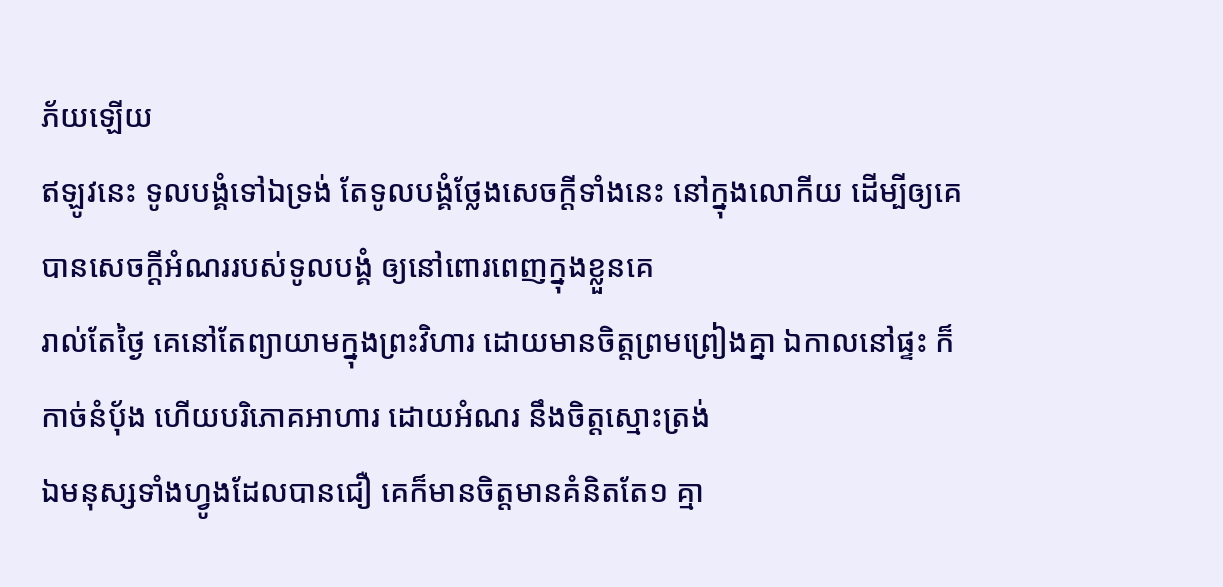ភ័យឡើយ
ឥឡូវនេះ ទូលបង្គំទៅឯទ្រង់ តែទូលបង្គំថ្លែងសេចក្ដីទាំងនេះ នៅក្នុងលោកីយ ដើម្បីឲ្យគេបានសេចក្ដីអំណររបស់ទូលបង្គំ ឲ្យនៅពោរពេញក្នុងខ្លួនគេ
រាល់តែថ្ងៃ គេនៅតែព្យាយាមក្នុងព្រះវិហារ ដោយមានចិត្តព្រមព្រៀងគ្នា ឯកាលនៅផ្ទះ ក៏កាច់នំបុ័ង ហើយបរិភោគអាហារ ដោយអំណរ នឹងចិត្តស្មោះត្រង់
ឯមនុស្សទាំងហ្វូងដែលបានជឿ គេក៏មានចិត្តមានគំនិតតែ១ គ្មា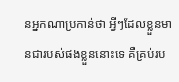នអ្នកណាប្រកាន់ថា អ្វីៗដែលខ្លួនមានជារបស់ផងខ្លួននោះទេ គឺគ្រប់រប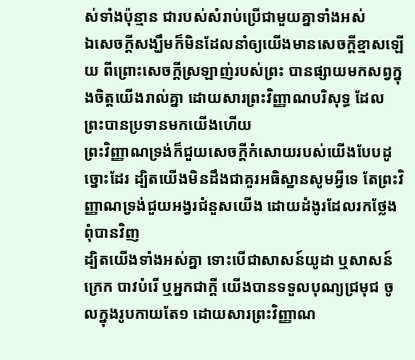ស់ទាំងប៉ុន្មាន ជារបស់សំរាប់ប្រើជាមួយគ្នាទាំងអស់
ឯសេចក្ដីសង្ឃឹមក៏មិនដែលនាំឲ្យយើងមានសេចក្ដីខ្មាសឡើយ ពីព្រោះសេចក្ដីស្រឡាញ់របស់ព្រះ បានផ្សាយមកសព្វក្នុងចិត្តយើងរាល់គ្នា ដោយសារព្រះវិញ្ញាណបរិសុទ្ធ ដែលព្រះបានប្រទានមកយើងហើយ
ព្រះវិញ្ញាណទ្រង់ក៏ជួយសេចក្ដីកំសោយរបស់យើងបែបដូច្នោះដែរ ដ្បិតយើងមិនដឹងជាគួរអធិស្ឋានសូមអ្វីទេ តែព្រះវិញ្ញាណទ្រង់ជួយអង្វរជំនួសយើង ដោយដំងូរដែលរកថ្លែងពុំបានវិញ
ដ្បិតយើងទាំងអស់គ្នា ទោះបើជាសាសន៍យូដា ឬសាសន៍ក្រេក បាវបំរើ ឬអ្នកជាក្តី យើងបានទទួលបុណ្យជ្រមុជ ចូលក្នុងរូបកាយតែ១ ដោយសារព្រះវិញ្ញាណ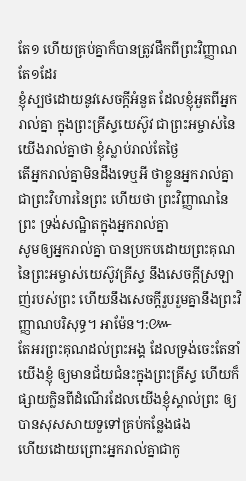តែ១ ហើយគ្រប់គ្នាក៏បានត្រូវផឹកពីព្រះវិញ្ញាណតែ១ដែរ
ខ្ញុំស្បថដោយនូវសេចក្ដីអំនួត ដែលខ្ញុំអួតពីអ្នករាល់គ្នា ក្នុងព្រះគ្រីស្ទយេស៊ូវ ជាព្រះអម្ចាស់នៃយើងរាល់គ្នាថា ខ្ញុំស្លាប់រាល់តែថ្ងៃ
តើអ្នករាល់គ្នាមិនដឹងទេឬអី ថាខ្លួនអ្នករាល់គ្នាជាព្រះវិហារនៃព្រះ ហើយថា ព្រះវិញ្ញាណនៃព្រះ ទ្រង់សណ្ឋិតក្នុងអ្នករាល់គ្នា
សូមឲ្យអ្នករាល់គ្នា បានប្រកបដោយព្រះគុណនៃព្រះអម្ចាស់យេស៊ូវគ្រីស្ទ នឹងសេចក្ដីស្រឡាញ់របស់ព្រះ ហើយនឹងសេចក្ដីរួបរួមគ្នានឹងព្រះវិញ្ញាណបរិសុទ្ធ។ អាម៉ែន។:៚
តែអរព្រះគុណដល់ព្រះអង្គ ដែលទ្រង់ចេះតែនាំយើងខ្ញុំ ឲ្យមានជ័យជំនះក្នុងព្រះគ្រីស្ទ ហើយក៏ផ្សាយក្លិនពីដំណើរដែលយើងខ្ញុំស្គាល់ព្រះ ឲ្យបានសុសសាយទួទៅគ្រប់កន្លែងផង
ហើយដោយព្រោះអ្នករាល់គ្នាជាកូ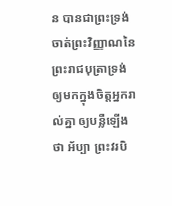ន បានជាព្រះទ្រង់ចាត់ព្រះវិញ្ញាណនៃព្រះរាជបុត្រាទ្រង់ ឲ្យមកក្នុងចិត្តអ្នករាល់គ្នា ឲ្យបន្លឺឡើងថា អ័ប្បា ព្រះវរបិ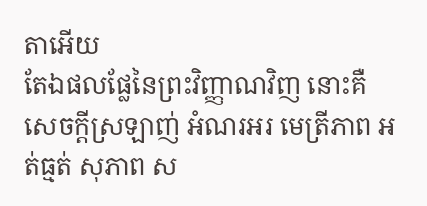តាអើយ
តែឯផលផ្លែនៃព្រះវិញ្ញាណវិញ នោះគឺសេចក្ដីស្រឡាញ់ អំណរអរ មេត្រីភាព អត់ធ្មត់ សុភាព ស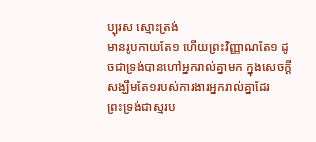ប្បុរស ស្មោះត្រង់
មានរូបកាយតែ១ ហើយព្រះវិញ្ញាណតែ១ ដូចជាទ្រង់បានហៅអ្នករាល់គ្នាមក ក្នុងសេចក្ដីសង្ឃឹមតែ១របស់ការងារអ្នករាល់គ្នាដែរ
ព្រះទ្រង់ជាស្មរប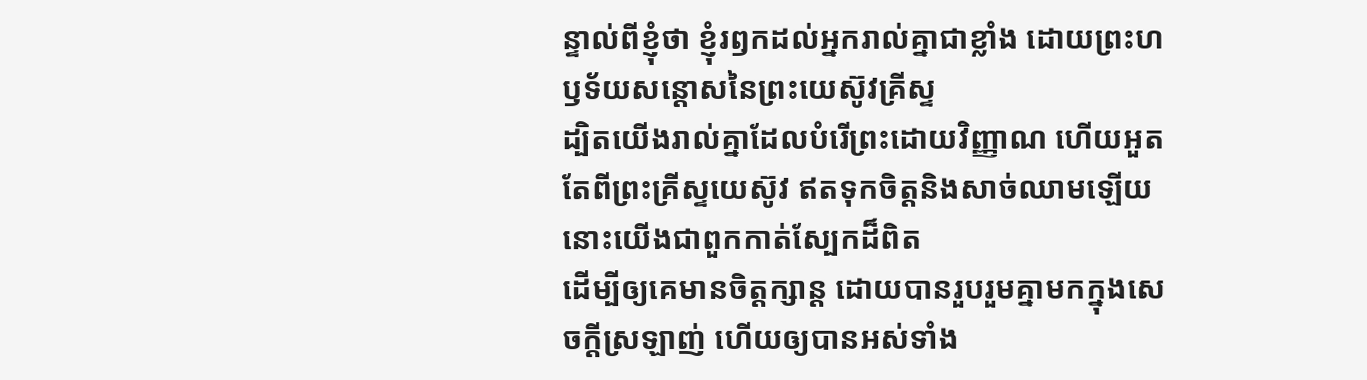ន្ទាល់ពីខ្ញុំថា ខ្ញុំរឭកដល់អ្នករាល់គ្នាជាខ្លាំង ដោយព្រះហឫទ័យសន្តោសនៃព្រះយេស៊ូវគ្រីស្ទ
ដ្បិតយើងរាល់គ្នាដែលបំរើព្រះដោយវិញ្ញាណ ហើយអួតតែពីព្រះគ្រីស្ទយេស៊ូវ ឥតទុកចិត្តនិងសាច់ឈាមឡើយ នោះយើងជាពួកកាត់ស្បែកដ៏ពិត
ដើម្បីឲ្យគេមានចិត្តក្សាន្ត ដោយបានរួបរួមគ្នាមកក្នុងសេចក្ដីស្រឡាញ់ ហើយឲ្យបានអស់ទាំង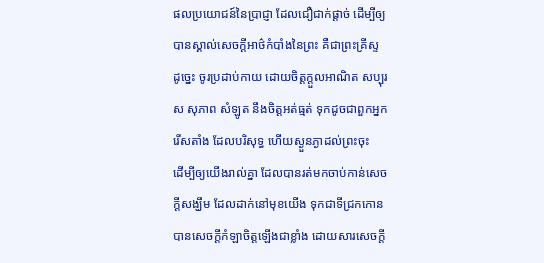ផលប្រយោជន៍នៃប្រាជ្ញា ដែលជឿជាក់ផ្តាច់ ដើម្បីឲ្យបានស្គាល់សេចក្ដីអាថ៌កំបាំងនៃព្រះ គឺជាព្រះគ្រីស្ទ
ដូច្នេះ ចូរប្រដាប់កាយ ដោយចិត្តក្តួលអាណិត សប្បុរស សុភាព សំឡូត នឹងចិត្តអត់ធ្មត់ ទុកដូចជាពួកអ្នករើសតាំង ដែលបរិសុទ្ធ ហើយស្ងួនភ្ងាដល់ព្រះចុះ
ដើម្បីឲ្យយើងរាល់គ្នា ដែលបានរត់មកចាប់កាន់សេចក្ដីសង្ឃឹម ដែលដាក់នៅមុខយើង ទុកជាទីជ្រកកោន បានសេចក្ដីកំឡាចិត្តឡើងជាខ្លាំង ដោយសារសេចក្ដី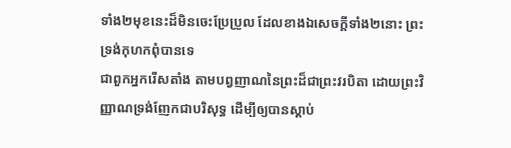ទាំង២មុខនេះដ៏មិនចេះប្រែប្រួល ដែលខាងឯសេចក្ដីទាំង២នោះ ព្រះទ្រង់កុហកពុំបានទេ
ជាពួកអ្នករើសតាំង តាមបព្វញាណនៃព្រះដ៏ជាព្រះវរបិតា ដោយព្រះវិញ្ញាណទ្រង់ញែកជាបរិសុទ្ធ ដើម្បីឲ្យបានស្តាប់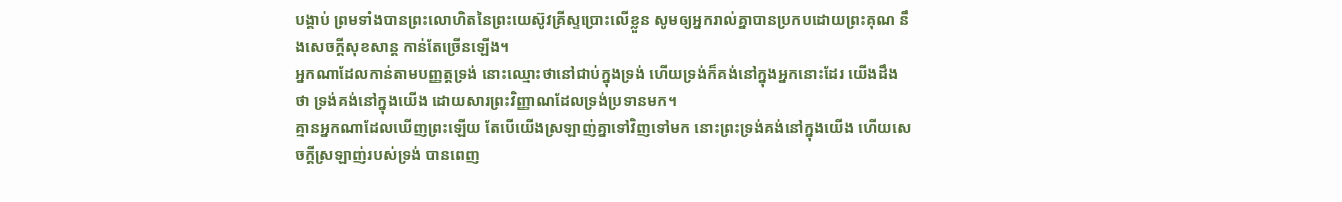បង្គាប់ ព្រមទាំងបានព្រះលោហិតនៃព្រះយេស៊ូវគ្រីស្ទប្រោះលើខ្លួន សូមឲ្យអ្នករាល់គ្នាបានប្រកបដោយព្រះគុណ នឹងសេចក្ដីសុខសាន្ត កាន់តែច្រើនឡើង។
អ្នកណាដែលកាន់តាមបញ្ញត្តទ្រង់ នោះឈ្មោះថានៅជាប់ក្នុងទ្រង់ ហើយទ្រង់ក៏គង់នៅក្នុងអ្នកនោះដែរ យើងដឹងថា ទ្រង់គង់នៅក្នុងយើង ដោយសារព្រះវិញ្ញាណដែលទ្រង់ប្រទានមក។
គ្មានអ្នកណាដែលឃើញព្រះឡើយ តែបើយើងស្រឡាញ់គ្នាទៅវិញទៅមក នោះព្រះទ្រង់គង់នៅក្នុងយើង ហើយសេចក្ដីស្រឡាញ់របស់ទ្រង់ បានពេញ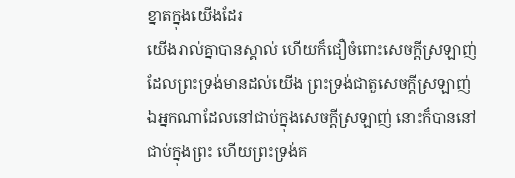ខ្នាតក្នុងយើងដែរ
យើងរាល់គ្នាបានស្គាល់ ហើយក៏ជឿចំពោះសេចក្ដីស្រឡាញ់ ដែលព្រះទ្រង់មានដល់យើង ព្រះទ្រង់ជាតួសេចក្ដីស្រឡាញ់ ឯអ្នកណាដែលនៅជាប់ក្នុងសេចក្ដីស្រឡាញ់ នោះក៏បាននៅជាប់ក្នុងព្រះ ហើយព្រះទ្រង់គ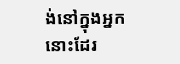ង់នៅក្នុងអ្នកនោះដែរ